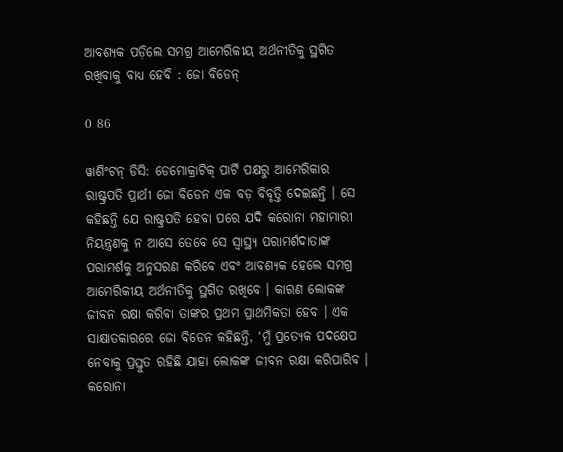ଆବଶ୍ୟକ ପଡ଼ିଲେ ସମଗ୍ର ଆମେରିକୀୟ ଅର୍ଥନୀତିକୁ ସ୍ଥଗିତ ରଖିବାକୁ ବାଧ୍ୟ ହେବି : ଜୋ ବିଡେନ୍

0 86

ୱାଶିଂଟନ୍ ଡିସି: ଡେମୋକ୍ରାଟିକ୍ ପାର୍ଟି ପକ୍ଷରୁ ଆମେରିକାର ରାଷ୍ଟ୍ରପତି ପ୍ରାର୍ଥୀ ଜୋ ବିଡେନ ଏକ ବଡ଼ ବିବୃତ୍ତି ଦେଇଛନ୍ତି । ସେ କହିଛନ୍ତି ଯେ ରାଷ୍ଟ୍ରପତି ହେବା ପରେ ଯଦି କରୋନା ମହାମାରୀ ନିୟନ୍ତ୍ରଣକୁ ନ ଆସେ ତେବେ ସେ ସ୍ୱାସ୍ଥ୍ୟ ପରାମର୍ଶଦାତାଙ୍କ ପରାମର୍ଶକୁ ଅନୁସରଣ କରିବେ ଏବଂ ଆବଶ୍ୟକ ହେଲେ ସମଗ୍ର ଆମେରିକୀୟ ଅର୍ଥନୀତିକୁ ସ୍ଥଗିତ ରଖିବେ । କାରଣ ଲୋକଙ୍କ ଜୀବନ ରକ୍ଷା କରିବା ତାଙ୍କର ପ୍ରଥମ ପ୍ରାଥମିକତା ହେବ । ଏକ ସାକ୍ଷାତକାରରେ ଜୋ ବିଡେନ କହିଛନ୍ତି, ‘ମୁଁ ପ୍ରତ୍ୟେକ ପଦକ୍ଷେପ ନେବାକୁ ପ୍ରସ୍ତୁତ ରହିଛି ଯାହା ଲୋକଙ୍କ ଜୀବନ ରକ୍ଷା କରିପାରିବ । କରୋନା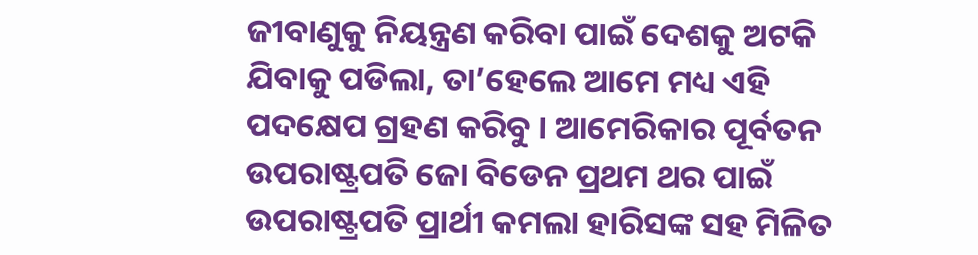ଜୀବାଣୁକୁ ନିୟନ୍ତ୍ରଣ କରିବା ପାଇଁ ଦେଶକୁ ଅଟକି ଯିବାକୁ ପଡିଲା, ତା’ହେଲେ ଆମେ ମଧ୍ୟ ଏହି ପଦକ୍ଷେପ ଗ୍ରହଣ କରିବୁ । ଆମେରିକାର ପୂର୍ବତନ ଉପରାଷ୍ଟ୍ରପତି ଜୋ ବିଡେନ ପ୍ରଥମ ଥର ପାଇଁ ଉପରାଷ୍ଟ୍ରପତି ପ୍ରାର୍ଥୀ କମଲା ହାରିସଙ୍କ ସହ ମିଳିତ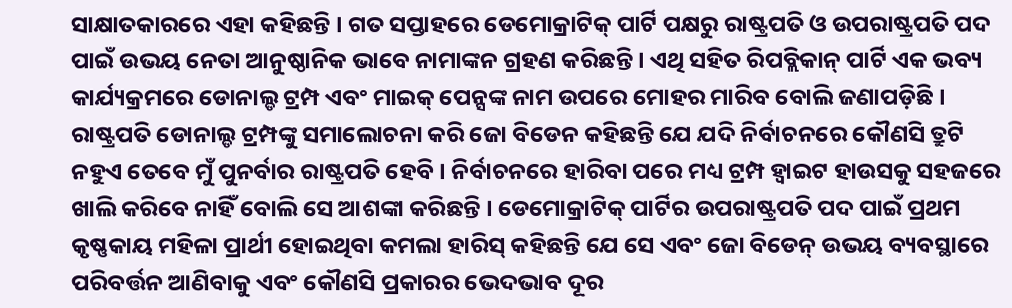ସାକ୍ଷାତକାରରେ ଏହା କହିଛନ୍ତି । ଗତ ସପ୍ତାହରେ ଡେମୋକ୍ରାଟିକ୍ ପାର୍ଟି ପକ୍ଷରୁ ରାଷ୍ଟ୍ରପତି ଓ ଉପରାଷ୍ଟ୍ରପତି ପଦ ପାଇଁ ଉଭୟ ନେତା ଆନୁଷ୍ଠାନିକ ଭାବେ ନାମାଙ୍କନ ଗ୍ରହଣ କରିଛନ୍ତି । ଏଥି ସହିତ ରିପବ୍ଲିକାନ୍ ପାର୍ଟି ଏକ ଭବ୍ୟ କାର୍ଯ୍ୟକ୍ରମରେ ଡୋନାଲ୍ଡ ଟ୍ରମ୍ପ ଏବଂ ମାଇକ୍ ପେନ୍ସଙ୍କ ନାମ ଉପରେ ମୋହର ମାରିବ ବୋଲି ଜଣାପଡ଼ିଛି । ରାଷ୍ଟ୍ରପତି ଡୋନାଲ୍ଡ ଟ୍ରମ୍ପଙ୍କୁ ସମାଲୋଚନା କରି ଜୋ ବିଡେନ କହିଛନ୍ତି ଯେ ଯଦି ନିର୍ବାଚନରେ କୌଣସି ତ୍ରୁଟି ନହୁଏ ତେବେ ମୁଁ ପୁନର୍ବାର ରାଷ୍ଟ୍ରପତି ହେବି । ନିର୍ବାଚନରେ ହାରିବା ପରେ ମଧ୍ୟ ଟ୍ରମ୍ପ ହ୍ୱାଇଟ ହାଉସକୁ ସହଜରେ ଖାଲି କରିବେ ନାହିଁ ବୋଲି ସେ ଆଶଙ୍କା କରିଛନ୍ତି । ଡେମୋକ୍ରାଟିକ୍ ପାର୍ଟିର ଉପରାଷ୍ଟ୍ରପତି ପଦ ପାଇଁ ପ୍ରଥମ କୃଷ୍ଣକାୟ ମହିଳା ପ୍ରାର୍ଥୀ ହୋଇଥିବା କମଲା ହାରିସ୍ କହିଛନ୍ତି ଯେ ସେ ଏବଂ ଜୋ ବିଡେନ୍ ଉଭୟ ବ୍ୟବସ୍ଥାରେ ପରିବର୍ତ୍ତନ ଆଣିବାକୁ ଏବଂ କୌଣସି ପ୍ରକାରର ଭେଦଭାବ ଦୂର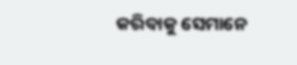କରିବାକୁ ସେମାନେ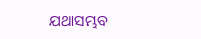ଯଥାସମ୍ଭବ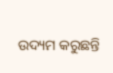ଉଦ୍ୟମ କରୁଛନ୍ତି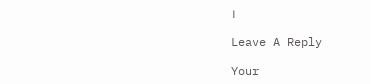।

Leave A Reply

Your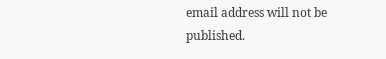email address will not be published.